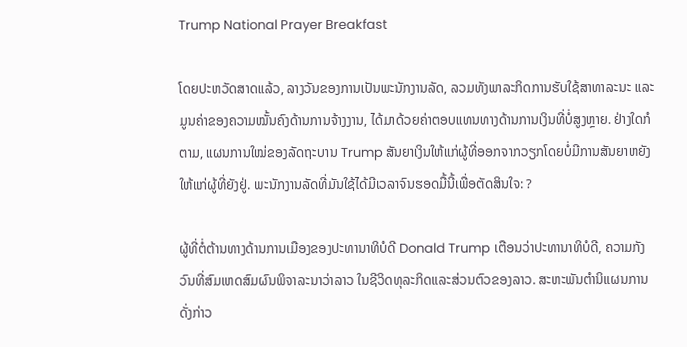Trump National Prayer Breakfast

ໂດຍປະຫວັດສາດແລ້ວ, ລາງວັນຂອງການເປັນພະນັກງານລັດ, ລວມທັງພາລະກິດການຮັບໃຊ້ສາທາລະນະ ແລະ ມູນຄ່າຂອງຄວາມໝັ້ນຄົງດ້ານການຈ້າງງານ, ໄດ້ມາດ້ວຍຄ່າຕອບແທນທາງດ້ານການເງິນທີ່ບໍ່ສູງຫຼາຍ. ຢ່າງໃດກໍຕາມ, ແຜນການໃໝ່ຂອງລັດຖະບານ Trump ສັນຍາເງິນໃຫ້ແກ່ຜູ້ທີ່ອອກຈາກວຽກໂດຍບໍ່ມີການສັນຍາຫຍັງໃຫ້ແກ່ຜູ້ທີ່ຍັງຢູ່. ພະນັກງານລັດທີ່ມັນໃຊ້ໄດ້ມີເວລາຈົນຮອດມື້ນີ້ເພື່ອຕັດສິນໃຈ: ?

ຜູ້ທີ່ຕໍ່ຕ້ານທາງດ້ານການເມືອງຂອງປະທານາທິບໍດີ Donald Trump ເຕືອນວ່າປະທານາທິບໍດີ, ຄວາມກັງວົນທີ່ສົມເຫດສົມຜົນພິຈາລະນາວ່າລາວ ໃນຊີວິດທຸລະກິດແລະສ່ວນຕົວຂອງລາວ. ສະຫະພັນຕຳນິແຜນການດັ່ງກ່າວ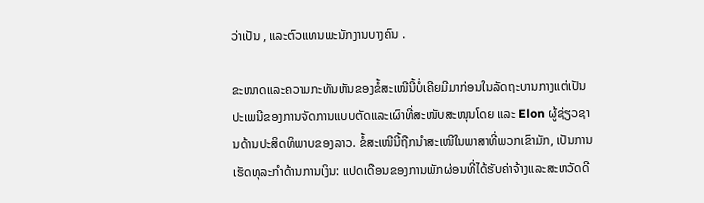ວ່າເປັນ , ແລະຕົວແທນພະນັກງານບາງຄົນ .

ຂະໜາດແລະຄວາມກະທັນຫັນຂອງຂໍ້ສະເໜີນີ້ບໍ່ເຄີຍມີມາກ່ອນໃນລັດຖະບານກາງແຕ່ເປັນປະເພນີຂອງການຈັດການແບບຕັດແລະເຜົາທີ່ສະໜັບສະໜຸນໂດຍ ແລະ Elon ຜູ້ຊ່ຽວຊານດ້ານປະສິດທິພາບຂອງລາວ. ຂໍ້ສະເໜີນີ້ຖືກນຳສະເໜີໃນພາສາທີ່ພວກເຂົາມັກ, ເປັນການເຮັດທຸລະກຳດ້ານການເງິນ: ແປດເດືອນຂອງການພັກຜ່ອນທີ່ໄດ້ຮັບຄ່າຈ້າງແລະສະຫວັດດີ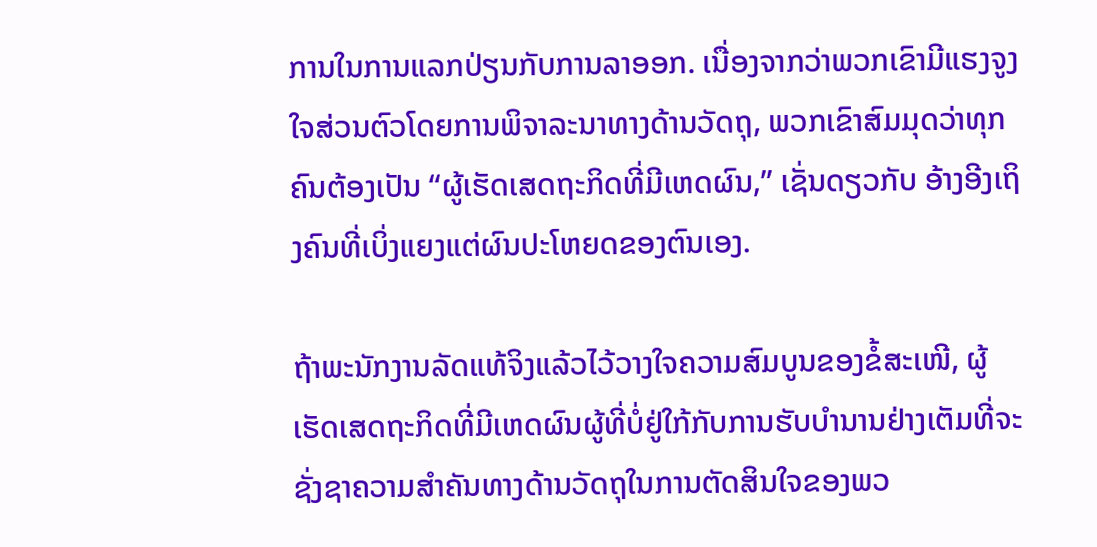ການໃນການແລກປ່ຽນກັບການລາອອກ. ເນື່ອງຈາກວ່າພວກເຂົາມີແຮງຈູງໃຈສ່ວນຕົວໂດຍການພິຈາລະນາທາງດ້ານວັດຖຸ, ພວກເຂົາສົມມຸດວ່າທຸກຄົນຕ້ອງເປັນ “ຜູ້ເຮັດເສດຖະກິດທີ່ມີເຫດຜົນ,” ເຊັ່ນດຽວກັບ ອ້າງອີງເຖິງຄົນທີ່ເບິ່ງແຍງແຕ່ຜົນປະໂຫຍດຂອງຕົນເອງ.

ຖ້າພະນັກງານລັດແທ້ຈິງແລ້ວໄວ້ວາງໃຈຄວາມສົມບູນຂອງຂໍ້ສະເໜີ, ຜູ້ເຮັດເສດຖະກິດທີ່ມີເຫດຜົນຜູ້ທີ່ບໍ່ຢູ່ໃກ້ກັບການຮັບບຳນານຢ່າງເຕັມທີ່ຈະຊັ່ງຊາຄວາມສຳຄັນທາງດ້ານວັດຖຸໃນການຕັດສິນໃຈຂອງພວ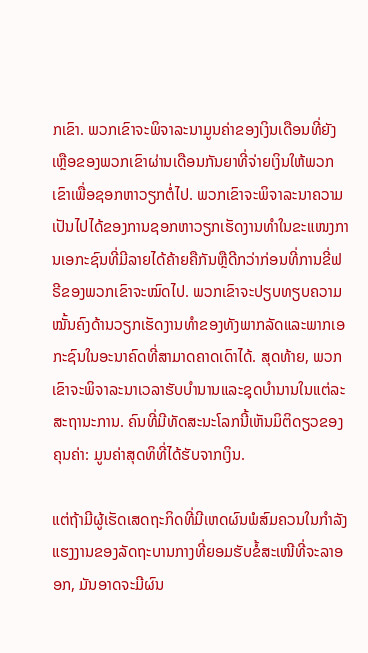ກເຂົາ. ພວກເຂົາຈະພິຈາລະນາມູນຄ່າຂອງເງິນເດືອນທີ່ຍັງເຫຼືອຂອງພວກເຂົາຜ່ານເດືອນກັນຍາທີ່ຈ່າຍເງິນໃຫ້ພວກເຂົາເພື່ອຊອກຫາວຽກຕໍ່ໄປ. ພວກເຂົາຈະພິຈາລະນາຄວາມເປັນໄປໄດ້ຂອງການຊອກຫາວຽກເຮັດງານທຳໃນຂະແໜງການເອກະຊົນທີ່ມີລາຍໄດ້ຄ້າຍຄືກັນຫຼືດີກວ່າກ່ອນທີ່ການຂີ່ຟຣີຂອງພວກເຂົາຈະໝົດໄປ. ພວກເຂົາຈະປຽບທຽບຄວາມໝັ້ນຄົງດ້ານວຽກເຮັດງານທຳຂອງທັງພາກລັດແລະພາກເອກະຊົນໃນອະນາຄົດທີ່ສາມາດຄາດເດົາໄດ້. ສຸດທ້າຍ, ພວກເຂົາຈະພິຈາລະນາເວລາຮັບບຳນານແລະຊຸດບຳນານໃນແຕ່ລະສະຖານະການ. ຄົນທີ່ມີທັດສະນະໂລກນີ້ເຫັນມິຕິດຽວຂອງຄຸນຄ່າ: ມູນຄ່າສຸດທິທີ່ໄດ້ຮັບຈາກເງິນ.

ແຕ່ຖ້າມີຜູ້ເຮັດເສດຖະກິດທີ່ມີເຫດຜົນພໍສົມຄວນໃນກຳລັງແຮງງານຂອງລັດຖະບານກາງທີ່ຍອມຮັບຂໍ້ສະເໜີທີ່ຈະລາອອກ, ມັນອາດຈະມີຜົນ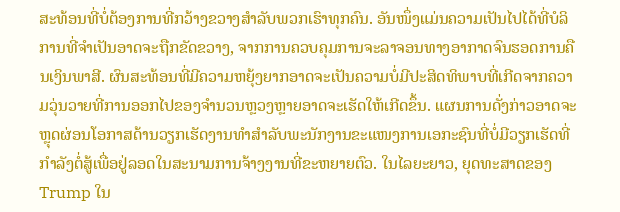ສະທ້ອນທີ່ບໍ່ຕ້ອງການທີ່ກວ້າງຂວາງສຳລັບພວກເຮົາທຸກຄົນ. ອັນໜຶ່ງແມ່ນຄວາມເປັນໄປໄດ້ທີ່ບໍລິການທີ່ຈຳເປັນອາດຈະຖືກຂັດຂວາງ, ຈາກການຄວບຄຸມການຈະລາຈອນທາງອາກາດຈົນຮອດການຄືນເງິນພາສີ. ຜົນສະທ້ອນທີ່ມີຄວາມຫຍຸ້ງຍາກອາດຈະເປັນຄວາມບໍ່ມີປະສິດທິພາບທີ່ເກີດຈາກຄວາມວຸ່ນວາຍທີ່ການອອກໄປຂອງຈຳນວນຫຼວງຫຼາຍອາດຈະເຮັດໃຫ້ເກີດຂຶ້ນ. ແຜນການດັ່ງກ່າວອາດຈະຫຼຸດຜ່ອນໂອກາສດ້ານວຽກເຮັດງານທຳສຳລັບພະນັກງານຂະແໜງການເອກະຊົນທີ່ບໍ່ມີວຽກເຮັດທີ່ກຳລັງຕໍ່ສູ້ເພື່ອຢູ່ລອດໃນສະນາມການຈ້າງງານທີ່ຂະຫຍາຍຕົວ. ໃນໄລຍະຍາວ, ຍຸດທະສາດຂອງ Trump ໃນ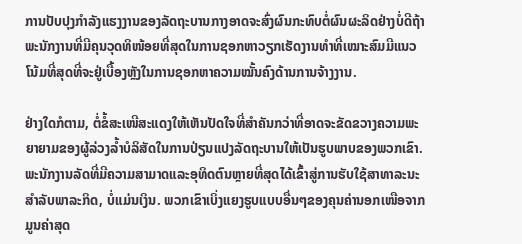ການປັບປຸງກຳລັງແຮງງານຂອງລັດຖະບານກາງອາດຈະສົ່ງຜົນກະທົບຕໍ່ຜົນຜະລິດຢ່າງບໍ່ດີຖ້າພະນັກງານທີ່ມີຄຸນວຸດທິໜ້ອຍທີ່ສຸດໃນການຊອກຫາວຽກເຮັດງານທຳທີ່ເໝາະສົມມີແນວໂນ້ມທີ່ສຸດທີ່ຈະຢູ່ເບື້ອງຫຼັງໃນການຊອກຫາຄວາມໝັ້ນຄົງດ້ານການຈ້າງງານ.

ຢ່າງໃດກໍຕາມ, ຕໍ່ຂໍ້ສະເໜີສະແດງໃຫ້ເຫັນປັດໃຈທີ່ສຳຄັນກວ່າທີ່ອາດຈະຂັດຂວາງຄວາມພະຍາຍາມຂອງຜູ້ລ່ວງລ້ຳບໍລິສັດໃນການປ່ຽນແປງລັດຖະບານໃຫ້ເປັນຮູບພາບຂອງພວກເຂົາ. ພະນັກງານລັດທີ່ມີຄວາມສາມາດແລະອຸທິດຕົນຫຼາຍທີ່ສຸດໄດ້ເຂົ້າສູ່ການຮັບໃຊ້ສາທາລະນະສຳລັບພາລະກິດ, ບໍ່ແມ່ນເງິນ. ພວກເຂົາເບິ່ງແຍງຮູບແບບອື່ນໆຂອງຄຸນຄ່ານອກເໜືອຈາກມູນຄ່າສຸດ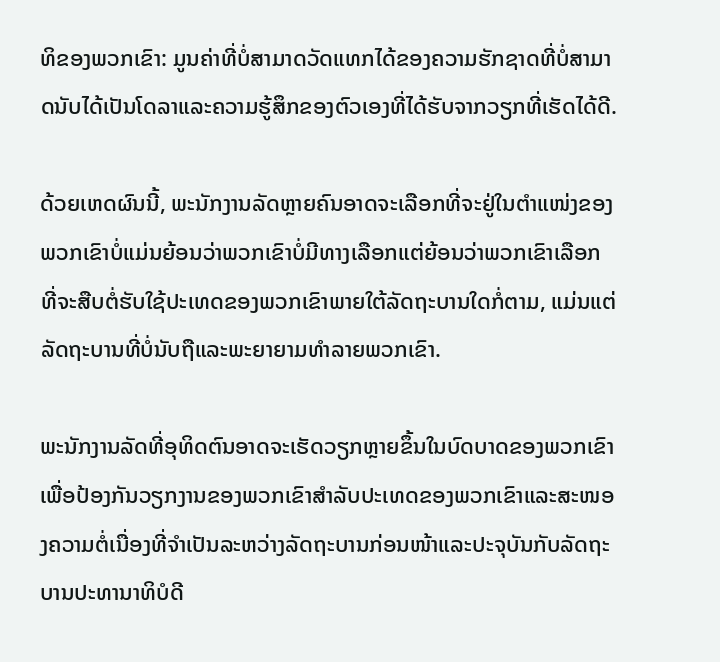ທິຂອງພວກເຂົາ: ມູນຄ່າທີ່ບໍ່ສາມາດວັດແທກໄດ້ຂອງຄວາມຮັກຊາດທີ່ບໍ່ສາມາດນັບໄດ້ເປັນໂດລາແລະຄວາມຮູ້ສຶກຂອງຕົວເອງທີ່ໄດ້ຮັບຈາກວຽກທີ່ເຮັດໄດ້ດີ.

ດ້ວຍເຫດຜົນນີ້, ພະນັກງານລັດຫຼາຍຄົນອາດຈະເລືອກທີ່ຈະຢູ່ໃນຕຳແໜ່ງຂອງພວກເຂົາບໍ່ແມ່ນຍ້ອນວ່າພວກເຂົາບໍ່ມີທາງເລືອກແຕ່ຍ້ອນວ່າພວກເຂົາເລືອກທີ່ຈະສືບຕໍ່ຮັບໃຊ້ປະເທດຂອງພວກເຂົາພາຍໃຕ້ລັດຖະບານໃດກໍ່ຕາມ, ແມ່ນແຕ່ລັດຖະບານທີ່ບໍ່ນັບຖືແລະພະຍາຍາມທຳລາຍພວກເຂົາ.

ພະນັກງານລັດທີ່ອຸທິດຕົນອາດຈະເຮັດວຽກຫຼາຍຂຶ້ນໃນບົດບາດຂອງພວກເຂົາເພື່ອປ້ອງກັນວຽກງານຂອງພວກເຂົາສຳລັບປະເທດຂອງພວກເຂົາແລະສະໜອງຄວາມຕໍ່ເນື່ອງທີ່ຈຳເປັນລະຫວ່າງລັດຖະບານກ່ອນໜ້າແລະປະຈຸບັນກັບລັດຖະບານປະທານາທິບໍດີ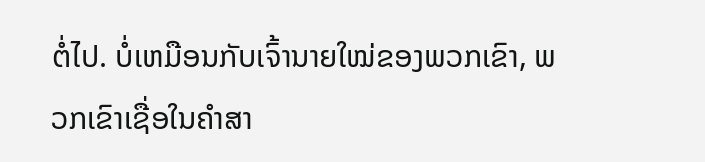ຕໍ່ໄປ. ບໍ່ເຫມືອນກັບເຈົ້ານາຍໃໝ່ຂອງພວກເຂົາ, ພວກເຂົາເຊື່ອໃນຄຳສາ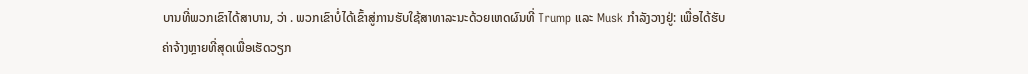ບານທີ່ພວກເຂົາໄດ້ສາບານ, ວ່າ . ພວກເຂົາບໍ່ໄດ້ເຂົ້າສູ່ການຮັບໃຊ້ສາທາລະນະດ້ວຍເຫດຜົນທີ່ Trump ແລະ Musk ກຳລັງວາງຢູ່: ເພື່ອໄດ້ຮັບຄ່າຈ້າງຫຼາຍທີ່ສຸດເພື່ອເຮັດວຽກ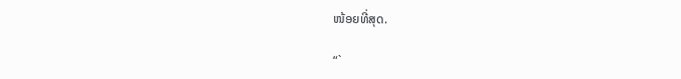ໜ້ອຍທີ່ສຸດ.

“`